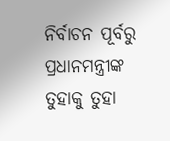ନିର୍ବାଚନ ପୂର୍ବରୁ ପ୍ରଧାନମନ୍ତ୍ରୀଙ୍କ ତୁହାକୁ ତୁହା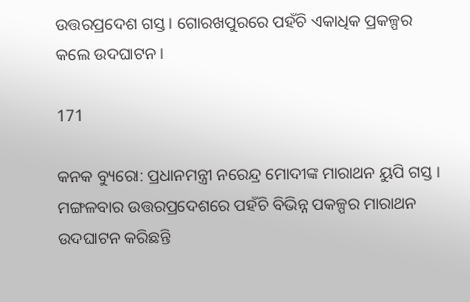ଉତ୍ତରପ୍ରଦେଶ ଗସ୍ତ । ଗୋରଖପୁରରେ ପହଁଚି ଏକାଧିକ ପ୍ରକଳ୍ପର କଲେ ଉଦଘାଟନ ।

171

କନକ ବ୍ୟୁରୋ: ପ୍ରଧାନମନ୍ତ୍ରୀ ନରେନ୍ଦ୍ର ମୋଦୀଙ୍କ ମାରାଥନ ୟୁପି ଗସ୍ତ । ମଙ୍ଗଳବାର ଉତ୍ତରପ୍ରଦେଶରେ ପହଁଚି ବିଭିନ୍ନ ପକଳ୍ପର ମାରାଥନ ଉଦଘାଟନ କରିଛନ୍ତି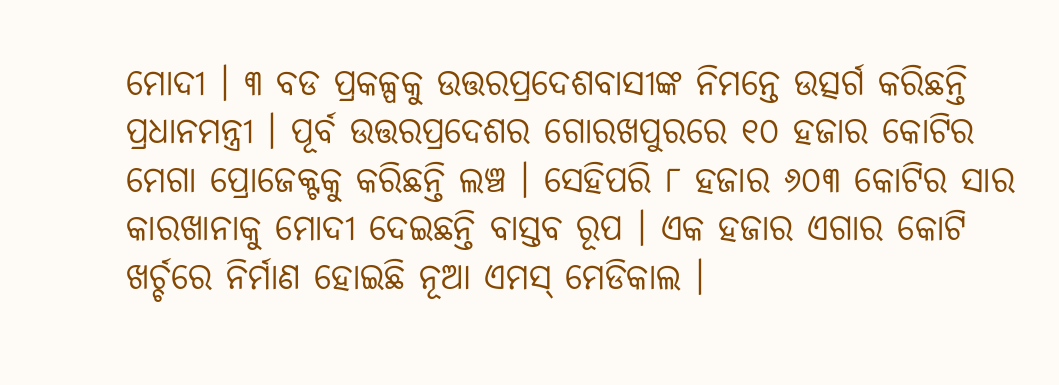ମୋଦୀ । ୩ ବଡ ପ୍ରକଳ୍ପକୁ ଉତ୍ତରପ୍ରଦେଶବାସୀଙ୍କ ନିମନ୍ତେ ଉତ୍ସର୍ଗ କରିଛନ୍ତି ପ୍ରଧାନମନ୍ତ୍ରୀ । ପୂର୍ବ ଉତ୍ତରପ୍ରଦେଶର ଗୋରଖପୁରରେ ୧୦ ହଜାର କୋଟିର ମେଗା ପ୍ରୋଜେକ୍ଟକୁ କରିଛନ୍ତି ଲଞ୍ଚ । ସେହିପରି ୮ ହଜାର ୬୦୩ କୋଟିର ସାର କାରଖାନାକୁ ମୋଦୀ ଦେଇଛନ୍ତି ବାସ୍ତବ ରୂପ । ଏକ ହଜାର ଏଗାର କୋଟି ଖର୍ଚ୍ଚରେ ନିର୍ମାଣ ହୋଇଛି ନୂଆ ଏମସ୍ ମେଡିକାଲ ।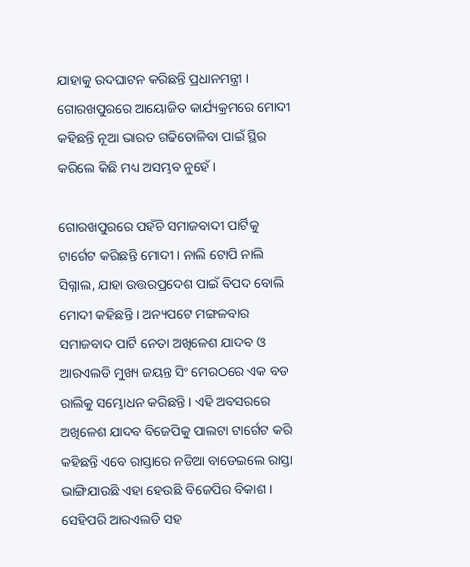ଯାହାକୁ ଉଦଘାଟନ କରିଛନ୍ତି ପ୍ରଧାନମନ୍ତ୍ରୀ । ଗୋରଖପୁରରେ ଆୟୋଜିତ କାର୍ଯ୍ୟକ୍ରମରେ ମୋଦୀ କହିଛନ୍ତି ନୂଆ ଭାରତ ଗଢିତୋଳିବା ପାଇଁ ସ୍ଥିର କରିଲେ କିଛି ମଧ୍ୟ ଅସମ୍ଭବ ନୁହେଁ ।

ଗୋରଖପୁରରେ ପହଁଚି ସମାଜବାଦୀ ପାର୍ଟିକୁ ଟାର୍ଗେଟ କରିଛନ୍ତି ମୋଦୀ । ନାଲି ଟୋପି ନାଲି ସିଗ୍ନାଲ, ଯାହା ଉତ୍ତରପ୍ରଦେଶ ପାଇଁ ବିପଦ ବୋଲି ମୋଦୀ କହିଛନ୍ତି । ଅନ୍ୟପଟେ ମଙ୍ଗଳବାର ସମାଜବାଦ ପାର୍ଟି ନେତା ଅଖିଳେଶ ଯାଦବ ଓ ଆରଏଲଡି ମୁଖ୍ୟ ଜୟନ୍ତ ସିଂ ମେରଠରେ ଏକ ବଡ ରାଲିକୁ ସମ୍ଭୋଧନ କରିଛନ୍ତି । ଏହି ଅବସରରେ ଅଖିଳେଶ ଯାଦବ ବିଜେପିକୁ ପାଲଟା ଟାର୍ଗେଟ କରି କହିଛନ୍ତି ଏବେ ରାସ୍ତାରେ ନଡିଆ ବାଡେଇଲେ ରାସ୍ତା ଭାଙ୍ଗିଯାଉଛି ଏହା ହେଉଛି ବିଜେପିର ବିକାଶ । ସେହିପରି ଆରଏଲଡି ସହ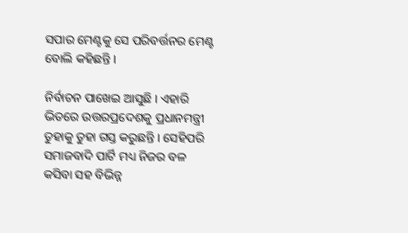ସପାର ମେଣ୍ଟକୁ ସେ ପରିବର୍ତ୍ତନର ମେଣ୍ଟ ବୋଲି କହିଛନ୍ତି ।

ନିର୍ବାଚନ ପାଖେଇ ଆସୁଛି । ଏହାରି ଭିତରେ ଉତ୍ତରପ୍ରଦେଶକୁ ପ୍ରଧାନମନ୍ତ୍ରୀ ତୁହାକୁ ତୁହା ଗସ୍ତ କରୁଛନ୍ତି । ସେହିପରି ସମାଜବାଦି ପାର୍ଟି ମଧ୍ୟ ନିଜର ବଳ କସିବା ସହ ବିଭିନ୍ନ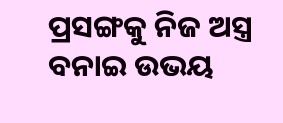ପ୍ରସଙ୍ଗକୁ ନିଜ ଅସ୍ତ୍ର ବନାଇ ଉଭୟ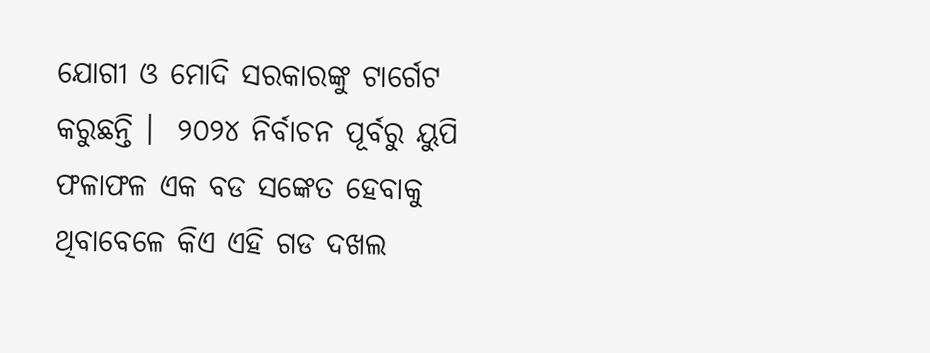ଯୋଗୀ ଓ ମୋଦି ସରକାରଙ୍କୁ ଟାର୍ଗେଟ କରୁଛନ୍ତି ।  ୨୦୨୪ ନିର୍ବାଚନ ପୂର୍ବରୁ ୟୁପି ଫଳାଫଳ ଏକ ବଡ ସଙ୍କେତ ହେବାକୁ ଥିବାବେଳେ କିଏ ଏହି ଗଡ ଦଖଲ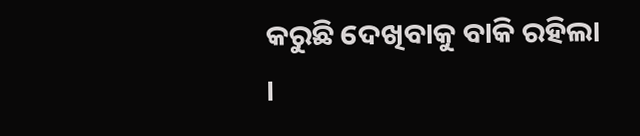କରୁଛି ଦେଖିବାକୁ ବାକି ରହିଲା ।